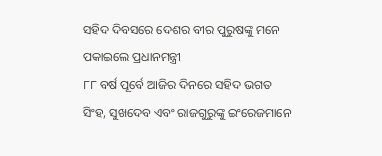ସହିଦ ଦିବସରେ ଦେଶର ବୀର ପୁରୁଷଙ୍କୁ ମନେ ପକାଇଲେ ପ୍ରଧାନମନ୍ତ୍ରୀ
୮୮ ବର୍ଷ ପୂର୍ବେ ଆଜିର ଦିନରେ ସହିଦ ଭଗତ ସିଂହ, ସୁଖଦେବ ଏବଂ ରାଜଗୁରୁଙ୍କୁ ଇଂରେଜମାନେ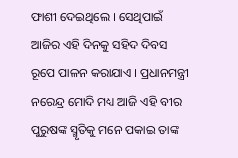ଫାଶୀ ଦେଇଥିଲେ । ସେଥିପାଇଁ ଆଜିର ଏହି ଦିନକୁ ସହିଦ ଦିବସ ରୂପେ ପାଳନ କରାଯାଏ । ପ୍ରଧାନମନ୍ତ୍ରୀ ନରେନ୍ଦ୍ର ମୋଦି ମଧ୍ୟ ଆଜି ଏହି ବୀର ପୁରୁଷଙ୍କ ସ୍ମୃତିକୁ ମନେ ପକାଇ ତାଙ୍କ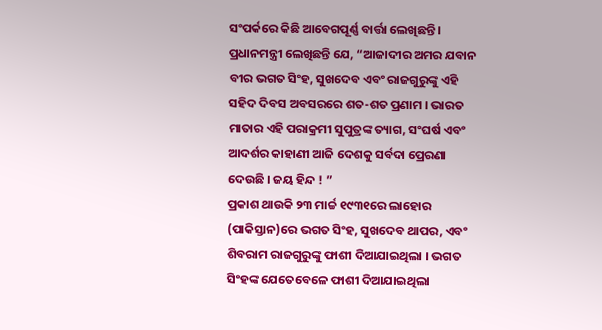ସଂପର୍କରେ କିଛି ଆବେଗପୂର୍ଣ୍ଣ ବାର୍ତ୍ତା ଲେଖିଛନ୍ତି ।
ପ୍ରଧାନମନ୍ତ୍ରୀ ଲେଖିଛନ୍ତି ଯେ, “ଆଜାଦୀର ଅମର ଯବାନ ବୀର ଭଗତ ସିଂହ, ସୁଖଦେବ ଏବଂ ରାଜଗୁରୁଙ୍କୁ ଏହି ସହିଦ ଦିବସ ଅବସରରେ ଶତ-ଶତ ପ୍ରଣାମ । ଭାରତ ମାତାର ଏହି ପରାକ୍ରମୀ ସୁପୁତ୍ରଙ୍କ ତ୍ୟାଗ, ସଂଘର୍ଷ ଏବଂ ଆଦର୍ଶର କାହାଣୀ ଆଜି ଦେଶକୁ ସର୍ବଦା ପ୍ରେରଣା ଦେଉଛି । ଜୟ ହିନ୍ଦ ! ”
ପ୍ରକାଶ ଥାଉକି ୨୩ ମାର୍ଚ୍ଚ ୧୯୩୧ରେ ଲାହୋର (ପାକିସ୍ତାନ)ରେ ଭଗତ ସିଂହ, ସୁଖଦେବ ଥାପର, ଏବଂ ଶିବରାମ ରାଜଗୁରୁଙ୍କୁ ଫାଶୀ ଦିଆଯାଇଥିଲା । ଭଗତ ସିଂହଙ୍କ ଯେତେବେଳେ ଫାଶୀ ଦିଆଯାଇଥିଲା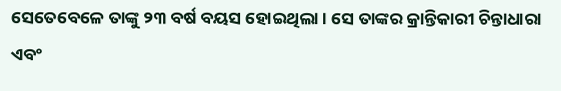ସେତେବେଳେ ତାଙ୍କୁ ୨୩ ବର୍ଷ ବୟସ ହୋଇଥିଲା । ସେ ତାଙ୍କର କ୍ରାନ୍ତିକାରୀ ଚିନ୍ତାଧାରା ଏବଂ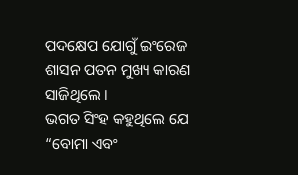ପଦକ୍ଷେପ ଯୋଗୁଁ ଇଂରେଜ ଶାସନ ପତନ ମୁଖ୍ୟ କାରଣ ସାଜିଥିଲେ ।
ଭଗତ ସିଂହ କହୁଥିଲେ ଯେ “ବୋମା ଏବଂ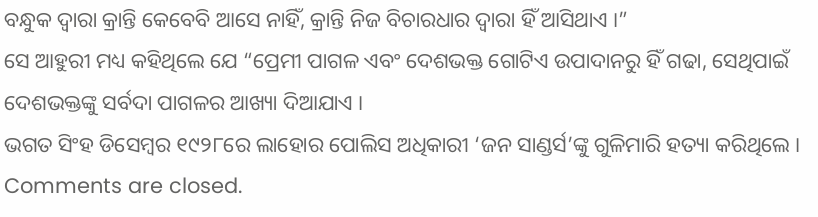ବନ୍ଧୁକ ଦ୍ୱାରା କ୍ରାନ୍ତି କେବେବି ଆସେ ନାହିଁ, କ୍ରାନ୍ତି ନିଜ ବିଚାରଧାର ଦ୍ୱାରା ହିଁ ଆସିଥାଏ ।”
ସେ ଆହୁରୀ ମଧ୍ୟ କହିଥିଲେ ଯେ “ପ୍ରେମୀ ପାଗଳ ଏବଂ ଦେଶଭକ୍ତ ଗୋଟିଏ ଉପାଦାନରୁ ହିଁ ଗଢା, ସେଥିପାଇଁ ଦେଶଭକ୍ତଙ୍କୁ ସର୍ବଦା ପାଗଳର ଆଖ୍ୟା ଦିଆଯାଏ ।
ଭଗତ ସିଂହ ଡିସେମ୍ବର ୧୯୨୮ରେ ଲାହୋର ପୋଲିସ ଅଧିକାରୀ ‘ଜନ ସାଣ୍ଡର୍ସ’ଙ୍କୁ ଗୁଳିମାରି ହତ୍ୟା କରିଥିଲେ ।
Comments are closed.